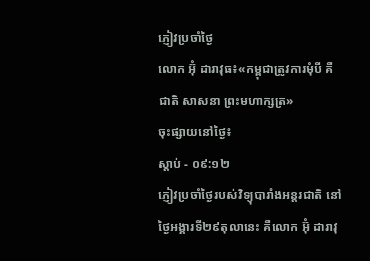ភ្ញៀវប្រចាំថ្ងៃ
លោក អ៊ុំ ដារាវុធ៖«កម្ពុជាត្រូវការមុំបី គឺ ជាតិ សាសនា ព្រះមហាក្សត្រ»
ចុះផ្សាយនៅថ្ងៃ៖
ស្តាប់ - ០៩:១២
ភ្ញៀវប្រចាំថ្ងៃរបស់វិទ្យុបារាំងអន្តរជាតិ នៅថ្ងៃអង្គារទី២៩តុលានេះ គឺលោក អ៊ុំ ដារាវុ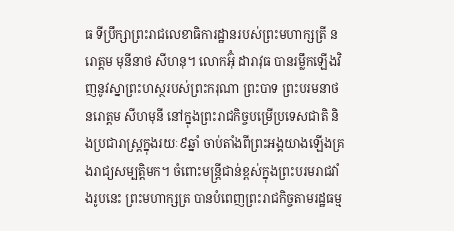ធ ទីប្រឹក្សាព្រះរាជលេខាធិការដ្ឋានរបស់ព្រះមហាក្សត្រី នរោត្តម មុនីនាថ សីហនុ។ លោកអ៊ុំ ដារាវុធ បានរម្លឹកឡើងវិញនូវស្នាព្រះហស្ថរបស់ព្រះករុណា ព្រះបាទ ព្រះបរមនាថ នរោត្តម សីហមុនី នៅក្នុងព្រះរាជកិច្ចបម្រើប្រទេសជាតិ និងប្រជារាស្ត្រក្នុងរយៈ៩ឆ្នាំ ចាប់តាំងពីព្រះអង្គយាងឡើងគ្រងរាជ្យសម្បត្តិមក។ ចំពោះមន្ត្រីជាន់ខ្ពស់ក្នុងព្រះបរមរាជវាំងរូបនេះ ព្រះមហាក្សត្រ បានបំពេញព្រះរាជកិច្ចតាមរដ្ឋធម្ម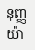នុញ្ញយ៉ា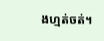ងហ្មត់ចត់។